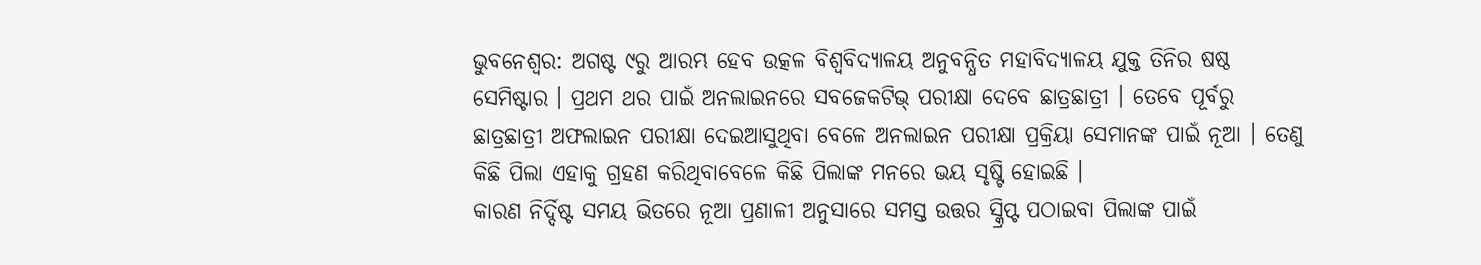ଭୁବନେଶ୍ବର: ଅଗଷ୍ଟ ୯ରୁ ଆରମ୍ଭ ହେବ ଉତ୍କଳ ବିଶ୍ଵବିଦ୍ୟାଳୟ ଅନୁବନ୍ଧିତ ମହାବିଦ୍ୟାଳୟ ଯୁକ୍ତ ତିନିର ଷଷ୍ଠ ସେମିଷ୍ଟାର । ପ୍ରଥମ ଥର ପାଇଁ ଅନଲାଇନରେ ସବଜେକଟିଭ୍ ପରୀକ୍ଷା ଦେବେ ଛାତ୍ରଛାତ୍ରୀ । ତେବେ ପୂର୍ବରୁ ଛାତ୍ରଛାତ୍ରୀ ଅଫଲାଇନ ପରୀକ୍ଷା ଦେଇଆସୁଥିବା ବେଳେ ଅନଲାଇନ ପରୀକ୍ଷା ପ୍ରକ୍ରିୟା ସେମାନଙ୍କ ପାଇଁ ନୂଆ । ତେଣୁ କିଛି ପିଲା ଏହାକୁ ଗ୍ରହଣ କରିଥିବାବେଳେ କିଛି ପିଲାଙ୍କ ମନରେ ଭୟ ସୃଷ୍ଟି ହୋଇଛି ।
କାରଣ ନିର୍ଦ୍ଦିଷ୍ଟ ସମୟ ଭିତରେ ନୂଆ ପ୍ରଣାଳୀ ଅନୁସାରେ ସମସ୍ତ ଉତ୍ତର ସ୍କ୍ରିପ୍ଟ ପଠାଇବା ପିଲାଙ୍କ ପାଇଁ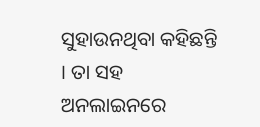ସୁହାଉନଥିବା କହିଛନ୍ତି । ତା ସହ ଅନଲାଇନରେ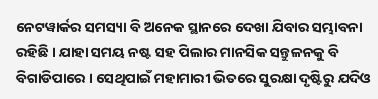ନେଟୱାର୍କର ସମସ୍ୟା ବି ଅନେକ ସ୍ଥାନରେ ଦେଖା ଯିବାର ସମ୍ଭାବନା ରହିଛି । ଯାହା ସମୟ ନଷ୍ଟ ସହ ପିଲାର ମାନସିକ ସନ୍ତୁଳନକୁ ବି ବିଗାଡିପାରେ । ସେଥିପାଇଁ ମହାମାରୀ ଭିତରେ ସୁରକ୍ଷା ଦୃଷ୍ଟିରୁ ଯଦିଓ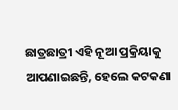ଛାତ୍ରଛାତ୍ରୀ ଏହି ନୂଆ ପ୍ରକ୍ରିୟାକୁ ଆପଣାଇଛନ୍ତି, ହେଲେ କଟକଣା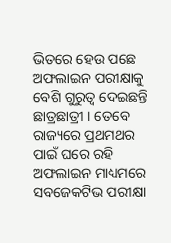ଭିତରେ ହେଉ ପଛେ ଅଫଲାଇନ ପରୀକ୍ଷାକୁ ବେଶି ଗୁରୁତ୍ୱ ଦେଇଛନ୍ତି ଛାତ୍ରଛାତ୍ରୀ । ତେବେ ରାଜ୍ୟରେ ପ୍ରଥମଥର ପାଇଁ ଘରେ ରହି ଅଫଲାଇନ ମାଧ୍ୟମରେ ସବଜେକଟିଭ ପରୀକ୍ଷା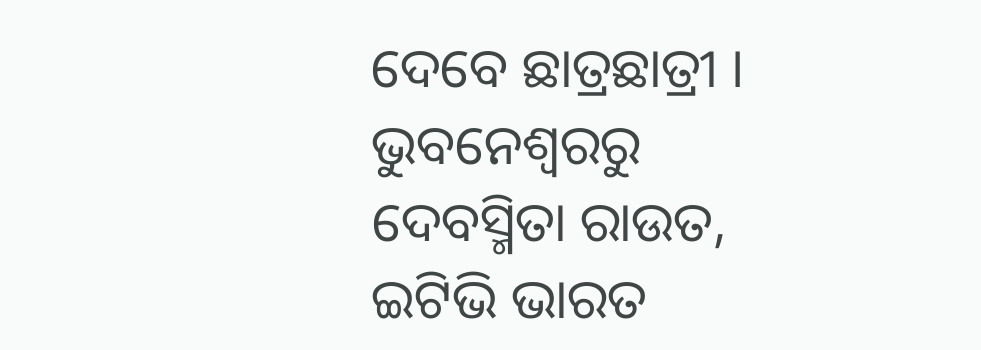ଦେବେ ଛାତ୍ରଛାତ୍ରୀ ।
ଭୁବନେଶ୍ବରରୁ ଦେବସ୍ମିତା ରାଉତ, ଇଟିଭି ଭାରତ